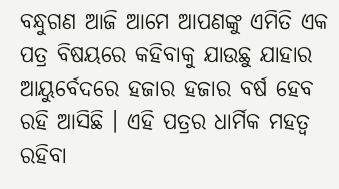ବନ୍ଧୁଗଣ ଆଜି ଆମେ ଆପଣଙ୍କୁ ଏମିତି ଏକ ପତ୍ର ବିଷୟରେ କହିବାକୁ ଯାଉଛୁ ଯାହାର ଆୟୁର୍ବେଦରେ ହଜାର ହଜାର ବର୍ଷ ହେବ ରହି ଆସିଛି । ଏହି ପତ୍ରର ଧାର୍ମିକ ମହତ୍ଵ ରହିବା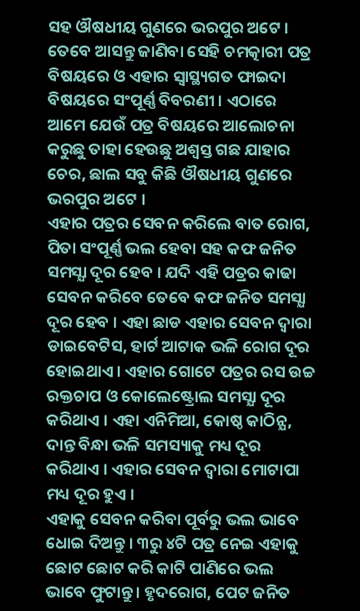ସହ ଔଷଧୀୟ ଗୁଣରେ ଭରପୁର ଅଟେ । ତେବେ ଆସନ୍ତୁ ଜାଣିବା ସେହି ଚମତ୍କାରୀ ପତ୍ର ବିଷୟରେ ଓ ଏହାର ସ୍ୱାସ୍ଥ୍ୟଗତ ଫାଇଦା ବିଷୟରେ ସଂପୂର୍ଣ୍ଣ ବିବରଣୀ । ଏଠାରେ ଆମେ ଯେଉଁ ପତ୍ର ବିଷୟରେ ଆଲୋଚନା କରୁଛୁ ତାହା ହେଉଛୁ ଅଶ୍ବସ୍ତ ଗଛ ଯାହାର ଚେର, ଛାଲ ସବୁ କିଛି ଔଷଧୀୟ ଗୁଣରେ ଭରପୁର ଅଟେ ।
ଏହାର ପତ୍ରର ସେବନ କରିଲେ ବାତ ରୋଗ, ପିତା ସଂପୂର୍ଣ୍ଣ ଭଲ ହେବା ସହ କଫ ଜନିତ ସମସ୍ଯା ଦୂର ହେବ । ଯଦି ଏହି ପତ୍ରର କାଢା ସେବନ କରିବେ ତେବେ କଫ ଜନିତ ସମସ୍ଯା ଦୂର ହେବ । ଏହା ଛାଡ ଏହାର ସେବନ ଦ୍ଵାରା ଡାଇବେଟିସ, ହାର୍ଟ ଆଟାକ ଭଳି ରୋଗ ଦୂର ହୋଇଥାଏ । ଏହାର ଗୋଟେ ପତ୍ରର ରସ ଉଚ୍ଚ ରକ୍ତଚାପ ଓ କୋଲେଷ୍ଟ୍ରୋଲ ସମସ୍ଯା ଦୂର କରିଥାଏ । ଏହା ଏନିମିଆ, କୋଷ୍ଠ କାଠିନ୍ଯ, ଦାନ୍ତ ବିନ୍ଧା ଭଳି ସମସ୍ୟାକୁ ମଧ୍ୟ ଦୂର କରିଥାଏ । ଏହାର ସେବନ ଦ୍ଵାରା ମୋଟାପା ମଧ୍ୟ ଦୂର ହୁଏ ।
ଏହାକୁ ସେବନ କରିବା ପୂର୍ବରୁ ଭଲ ଭାବେ ଧୋଇ ଦିଅନ୍ତୁ । ୩ରୁ ୪ଟି ପତ୍ର ନେଇ ଏହାକୁ ଛୋଟ ଛୋଟ କରି କାଟି ପାଣିରେ ଭଲ ଭାବେ ଫୁଟାନ୍ତୁ । ହୃଦରୋଗ, ପେଟ ଜନିତ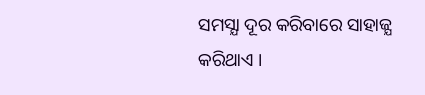ସମସ୍ଯା ଦୂର କରିବାରେ ସାହାଜ୍ଯ କରିଥାଏ ।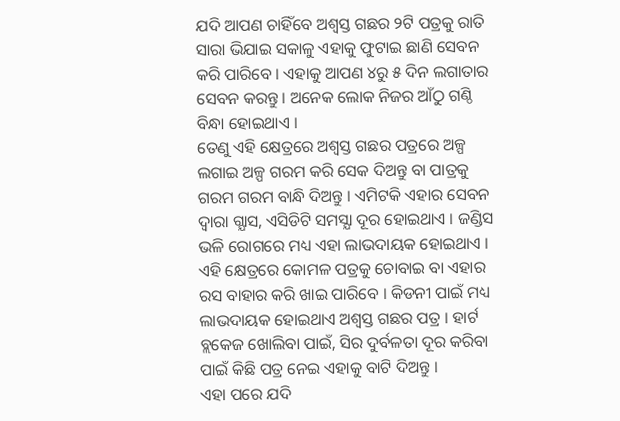ଯଦି ଆପଣ ଚାହିଁବେ ଅଶ୍ବସ୍ତ ଗଛର ୨ଟି ପତ୍ରକୁ ରାତି ସାରା ଭିଯାଇ ସକାଳୁ ଏହାକୁ ଫୁଟାଇ ଛାଣି ସେବନ କରି ପାରିବେ । ଏହାକୁ ଆପଣ ୪ରୁ ୫ ଦିନ ଲଗାତାର ସେବନ କରନ୍ତୁ । ଅନେକ ଲୋକ ନିଜର ଆଁଠୁ ଗଣ୍ଠି ବିନ୍ଧା ହୋଇଥାଏ ।
ତେଣୁ ଏହି କ୍ଷେତ୍ରରେ ଅଶ୍ଵସ୍ତ ଗଛର ପତ୍ରରେ ଅଳ୍ପ ଲଗାଇ ଅଳ୍ପ ଗରମ କରି ସେକ ଦିଅନ୍ତୁ ବା ପାତ୍ରକୁ ଗରମ ଗରମ ବାନ୍ଧି ଦିଅନ୍ତୁ । ଏମିଟକି ଏହାର ସେବନ ଦ୍ଵାରା ଗ୍ଯାସ, ଏସିଡିଟି ସମସ୍ଯା ଦୂର ହୋଇଥାଏ । ଜଣ୍ଡିସ ଭଳି ରୋଗରେ ମଧ୍ୟ ଏହା ଲାଭଦାୟକ ହୋଇଥାଏ । ଏହି କ୍ଷେତ୍ରରେ କୋମଳ ପତ୍ରକୁ ଚୋବାଇ ବା ଏହାର ରସ ବାହାର କରି ଖାଇ ପାରିବେ । କିଡନୀ ପାଇଁ ମଧ୍ୟ ଲାଭଦାୟକ ହୋଇଥାଏ ଅଶ୍ଵସ୍ତ ଗଛର ପତ୍ର । ହାର୍ଟ ବ୍ଲକେଜ ଖୋଲିବା ପାଇଁ, ସିର ଦୁର୍ବଳତା ଦୂର କରିବା ପାଇଁ କିଛି ପତ୍ର ନେଇ ଏହାକୁ ବାଟି ଦିଅନ୍ତୁ ।
ଏହା ପରେ ଯଦି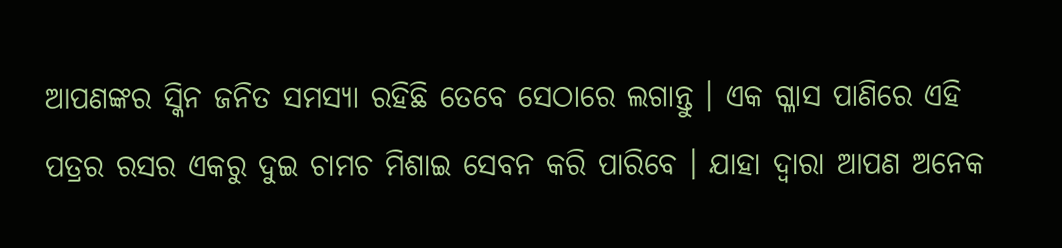ଆପଣଙ୍କର ସ୍କିନ ଜନିତ ସମସ୍ଯା ରହିଛି ତେବେ ସେଠାରେ ଲଗାନ୍ତୁ । ଏକ ଗ୍ଳାସ ପାଣିରେ ଏହି ପତ୍ରର ରସର ଏକରୁ ଦୁଇ ଚାମଚ ମିଶାଇ ସେବନ କରି ପାରିବେ । ଯାହା ଦ୍ଵାରା ଆପଣ ଅନେକ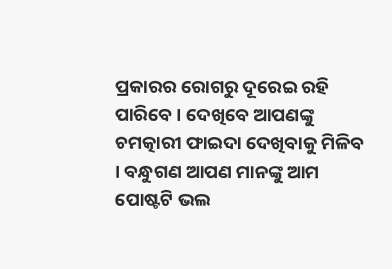ପ୍ରକାରର ରୋଗରୁ ଦୂରେଇ ରହି ପାରିବେ । ଦେଖିବେ ଆପଣଙ୍କୁ ଚମତ୍କାରୀ ଫାଇଦା ଦେଖିବାକୁ ମିଳିବ । ବନ୍ଧୁଗଣ ଆପଣ ମାନଙ୍କୁ ଆମ ପୋଷ୍ଟଟି ଭଲ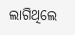ଲାଗିଥିଲେ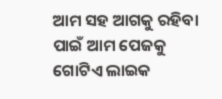ଆମ ସହ ଆଗକୁ ରହିବା ପାଇଁ ଆମ ପେଜକୁ ଗୋଟିଏ ଲାଇକ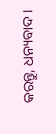କରନ୍ତୁ, ଧନ୍ୟବାଦ ।